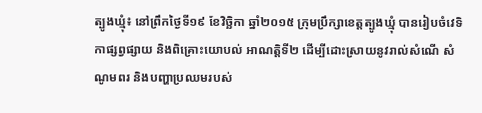ត្បូងឃ្មុំ៖ នៅព្រឹកថ្ងៃទី១៩ ខែវិច្ឆិកា ឆ្នាំ២០១៥ ក្រុមប្រឹក្សាខេត្តត្បូងឃ្មុំ បានរៀបចំវេទិកាផ្សព្វផ្សាយ និងពិគ្រោះយោបល់ អាណតិ្តទី២ ដើម្បីដោះស្រាយនូវរាល់សំណើ សំណូមពរ និងបញ្ហាប្រឈមរបស់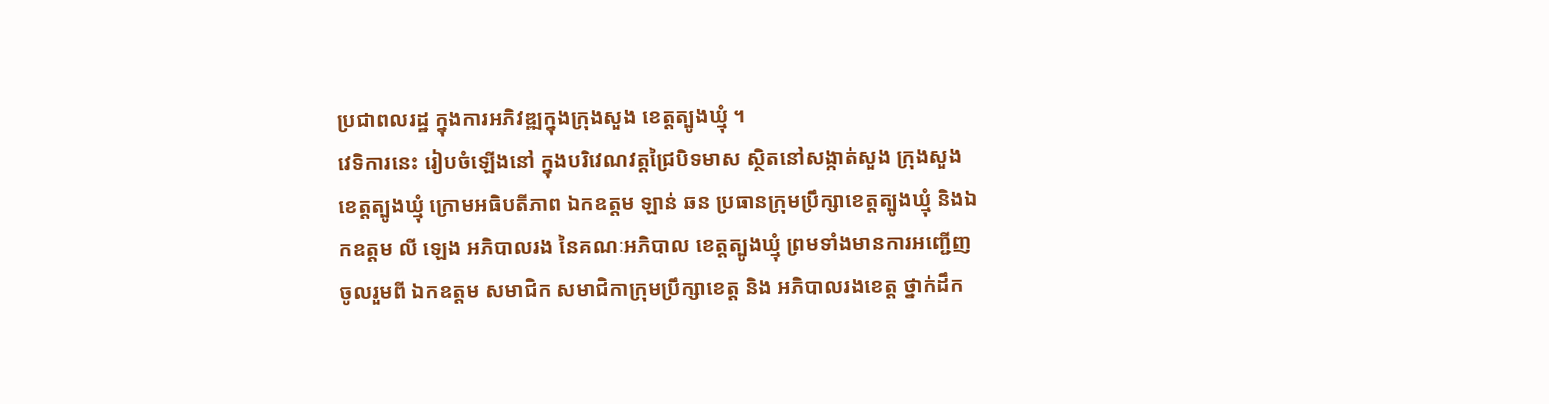ប្រជាពលរដ្ឋ ក្នុងការអភិវឌ្ឍក្នុងក្រុងសួង ខេត្តត្បូងឃ្មុំ ។
វេទិការនេះ រៀបចំឡើងនៅ ក្នុងបរិវេណវត្តជ្រៃបិទមាស ស្ថិតនៅសង្កាត់សួង ក្រុងសួង ខេត្តត្បូងឃ្មុំ ក្រោមអធិបតីភាព ឯកឧត្តម ឡាន់ ឆន ប្រធានក្រុមប្រឹក្សាខេត្តត្បូងឃ្មុំ និងឯកឧត្តម លី ឡេង អភិបាលរង នៃគណៈអភិបាល ខេត្តត្បូងឃ្មុំ ព្រមទាំងមានការអញ្ជើញចូលរួមពី ឯកឧត្តម សមាជិក សមាជិកាក្រុមប្រឹក្សាខេត្ត និង អភិបាលរងខេត្ត ថ្នាក់ដឹក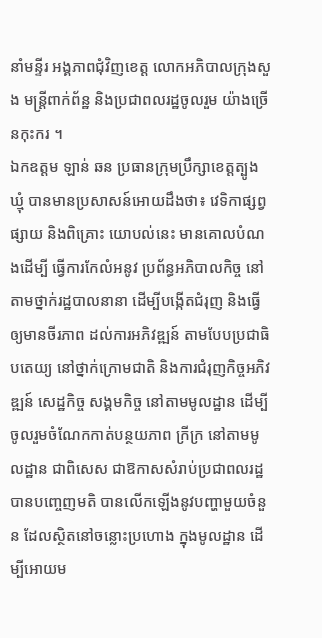នាំមន្ទីរ អង្គភាពជុំវិញខេត្ត លោកអភិបាលក្រុងសួង មន្ត្រីពាក់ព័ន្ឋ និងប្រជាពលរដ្ឋចូលរួម យ៉ាងច្រើនកុះករ ។
ឯកឧត្តម ឡាន់ ឆន ប្រធានក្រុមប្រឹក្សាខេត្តត្បូងឃ្មុំ បានមានប្រសាសន៍អោយដឹងថា៖ វេទិកាផ្សព្វផ្សាយ និងពិគ្រោះ យោបល់នេះ មានគោលបំណងដើម្បី ធ្វើការកែលំអនូវ ប្រព័ន្ធអភិបាលកិច្ច នៅតាមថ្នាក់រដ្ឋបាលនានា ដើម្បីបង្កើតជំរុញ និងធ្វើឲ្យមានចីរភាព ដល់ការអភិវឌ្ឍន៍ តាមបែបប្រជាធិបតេយ្យ នៅថ្នាក់ក្រោមជាតិ និងការជំរុញកិច្ចអភិវឌ្ឍន៍ សេដ្ឋកិច្ច សង្គមកិច្ច នៅតាមមូលដ្ឋាន ដើម្បីចូលរួមចំណែកកាត់បន្ថយភាព ក្រីក្រ នៅតាមមូលដ្ឋាន ជាពិសេស ជាឱកាសសំរាប់ប្រជាពលរដ្ឋ បានបញ្ចេញមតិ បានលើកឡើងនូវបញ្ហាមួយចំនួន ដែលស្ថិតនៅចន្លោះប្រហោង ក្នុងមូលដ្ឋាន ដើម្បីអោយម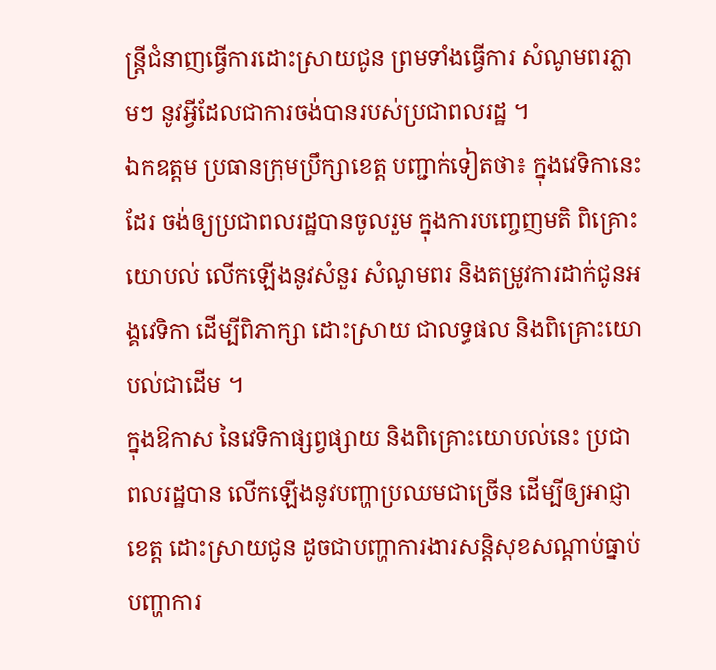ន្ត្រីជំនាញធ្វើការដោះស្រាយជូន ព្រមទាំងធ្វើការ សំណូមពរភ្លាមៗ នូវអ្វីដែលជាការចង់បានរបស់ប្រជាពលរដ្ឋ ។
ឯកឧត្តម ប្រធានក្រុមប្រឹក្សាខេត្ត បញ្ជាក់ទៀតថា៖ ក្នុងវេទិកានេះដែរ ចង់ឲ្យប្រជាពលរដ្ឋបានចូលរួម ក្នុងការបញ្ចេញមតិ ពិគ្រោះយោបល់ លើកឡើងនូវសំនួរ សំណូមពរ និងតម្រូវការដាក់ជូនអង្គវេទិកា ដើម្បីពិភាក្សា ដោះស្រាយ ជាលទ្ធផល និងពិគ្រោះយោបល់ជាដើម ។
ក្នុងឱកាស នៃវេទិកាផ្សព្វផ្សាយ និងពិគ្រោះយោបល់នេះ ប្រជាពលរដ្ឋបាន លើកឡើងនូវបញ្ហាប្រឈមជាច្រើន ដើម្បីឲ្យអាជ្ញាខេត្ត ដោះស្រាយជូន ដូចជាបញ្ហាការងារសន្តិសុខសណ្តាប់ធ្នាប់ បញ្ហាការ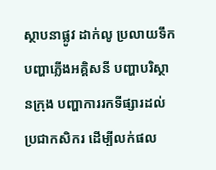ស្ថាបនាផ្លូវ ដាក់លូ ប្រលាយទឹក បញ្ហាភ្លើងអគ្គិសនី បញ្ហាបរិស្ថានក្រុង បញ្ហាការរកទីផ្សារដល់ប្រជាកសិករ ដើម្បីលក់ផល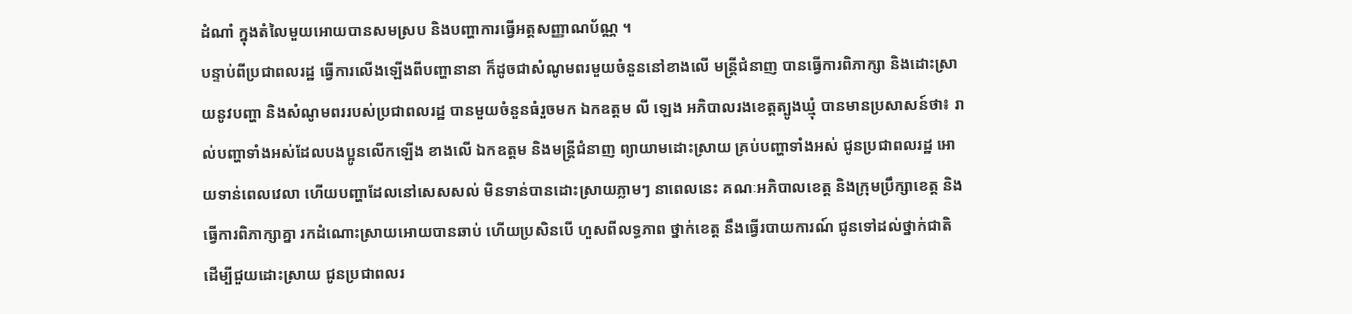ដំណាំ ក្នុងតំលៃមួយអោយបានសមស្រប និងបញ្ហាការធ្វើអត្តសញ្ញាណប័ណ្ណ ។
បន្ទាប់ពីប្រជាពលរដ្ឋ ធ្វើការលើងឡើងពីបញ្ហានានា ក៏ដូចជាសំណូមពរមួយចំនួននៅខាងលើ មន្ត្រីជំនាញ បានធ្វើការពិភាក្សា និងដោះស្រាយនូវបញ្ហា និងសំណូមពររបស់ប្រជាពលរដ្ឋ បានមួយចំនួនធំរួចមក ឯកឧត្តម លី ឡេង អភិបាលរងខេត្តត្បូងឃ្មុំ បានមានប្រសាសន៍ថា៖ រាល់បញ្ហាទាំងអស់ដែលបងប្អូនលើកឡើង ខាងលើ ឯកឧត្តម និងមន្ត្រីជំនាញ ព្យាយាមដោះស្រាយ គ្រប់បញ្ហាទាំងអស់ ជូនប្រជាពលរដ្ឋ អោយទាន់ពេលវេលា ហើយបញ្ហាដែលនៅសេសសល់ មិនទាន់បានដោះស្រាយភ្លាមៗ នាពេលនេះ គណៈអភិបាលខេត្ត និងក្រុមប្រឹក្សាខេត្ត និងធ្វើការពិភាក្សាគ្នា រកដំណោះស្រាយអោយបានឆាប់ ហើយប្រសិនបើ ហួសពីលទ្ធភាព ថ្នាក់ខេត្ត នឹងធ្វើរបាយការណ៍ ជូនទៅដល់ថ្នាក់ជាតិ ដើម្បីជួយដោះស្រាយ ជូនប្រជាពលរ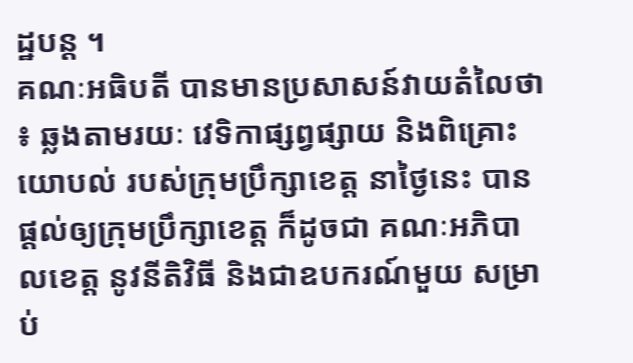ដ្ឋបន្ត ។
គណៈអធិបតី បានមានប្រសាសន៍វាយតំលៃថា ៖ ឆ្លងតាមរយៈ វេទិកាផ្សព្វផ្សាយ និងពិគ្រោះយោបល់ របស់ក្រុមប្រឹក្សាខេត្ត នាថ្ងៃនេះ បានផ្តល់ឲ្យក្រុមប្រឹក្សាខេត្ត ក៏ដូចជា គណៈអភិបាលខេត្ត នូវនីតិវិធី និងជាឧបករណ៍មួយ សម្រាប់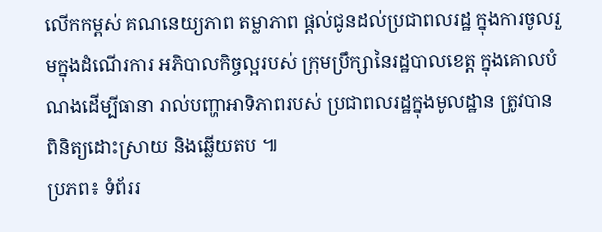លើកកម្ពស់ គណនេយ្យភាព តម្លាភាព ផ្តល់ជូនដល់ប្រជាពលរដ្ឋ ក្នុងការចូលរួមក្នុងដំណើរការ អភិបាលកិច្ចល្អរបស់ ក្រុមប្រឹក្សានៃរដ្ឋបាលខេត្ត ក្នុងគោលបំណងដើម្បីធានា រាល់បញ្ហាអាទិភាពរបស់ ប្រជាពលរដ្ឋក្នុងមូលដ្ឋាន ត្រូវបានពិនិត្យដោះស្រាយ និងឆ្លើយតប ៕
ប្រភព៖ ទំព័ររ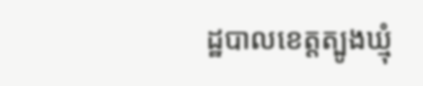ដ្ឋបាលខេត្តត្បូងឃ្មុំ